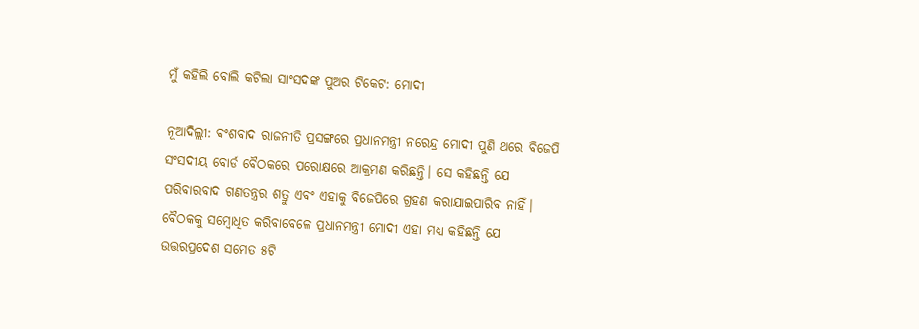ମୁଁ କହିଲି ବୋଲି କଟିଲା ସାଂସଦଙ୍କ ପୁଅର ଟିକେଟ: ମୋଦୀ

ନୂଆଦିଲ୍ଲୀ: ଵଂଶବାଦ ରାଜନୀତି ପ୍ରସଙ୍ଗରେ ପ୍ରଧାନମନ୍ତ୍ରୀ ନରେନ୍ଦ୍ର ମୋଦୀ ପୁଣି ଥରେ ବିଜେପି ସଂସଦୀୟ ବୋର୍ଡ ବୈଠକରେ ପରୋକ୍ଷରେ ଆକ୍ରମଣ କରିଛନ୍ତି। ସେ କହିଛନ୍ତି ଯେ ପରିବାରବାଦ ଗଣତନ୍ତ୍ରର ଶତ୍ରୁ ଏବଂ ଏହାକୁ ବିଜେପିରେ ଗ୍ରହଣ କରାଯାଇପାରିବ ନାହିଁ। ବୈଠକକୁ ସମ୍ବୋଧିତ କରିବାବେଳେ ପ୍ରଧାନମନ୍ତ୍ରୀ ମୋଦୀ ଏହା ମଧ୍ୟ କହିଛନ୍ତି ଯେ ଉତ୍ତରପ୍ରଦେଶ ସମେତ ୫ଟି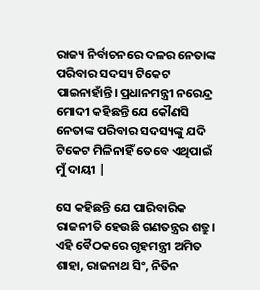ରାଜ୍ୟ ନିର୍ବାଚନରେ ଦଳର ନେତାଙ୍କ ପରିବାର ସଦସ୍ୟ ଟିକେଟ ପାଇନାହାଁନ୍ତି। ପ୍ରଧାନମନ୍ତ୍ରୀ ନରେନ୍ଦ୍ର ମୋଦୀ କହିଛନ୍ତି ଯେ କୌଣସି ନେତାଙ୍କ ପରିବାର ସଦସ୍ୟଙ୍କୁ ଯଦି ଟିକେଟ ମିଳିନାହିଁ ତେବେ ଏଥିପାଇଁ ମୁଁ ଦାୟୀ |

ସେ କହିଛନ୍ତି ଯେ ପାରିବାରିକ ରାଜନୀତି ହେଉଛି ଗଣତନ୍ତ୍ରର ଶତ୍ରୁ। ଏହି ବୈଠକରେ ଗୃହମନ୍ତ୍ରୀ ଅମିତ ଶାହା, ରାଜନାଥ ସିଂ, ନିତିନ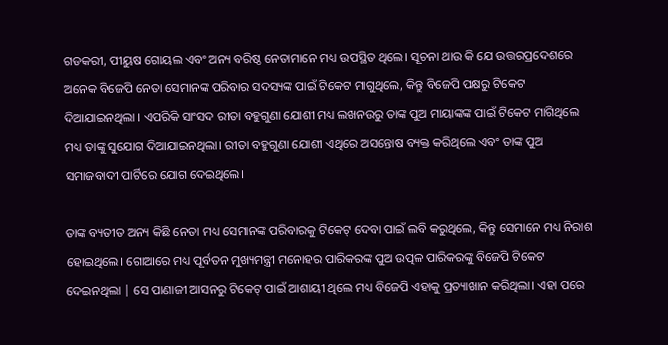ଗଡକରୀ, ପୀୟୁଷ ଗୋୟଲ ଏବଂ ଅନ୍ୟ ବରିଷ୍ଠ ନେତାମାନେ ମଧ୍ୟ ଉପସ୍ଥିତ ଥିଲେ। ସୂଚନା ଥାଉ କି ଯେ ଉତ୍ତରପ୍ରଦେଶରେ ଅନେକ ବିଜେପି ନେତା ସେମାନଙ୍କ ପରିବାର ସଦସ୍ୟଙ୍କ ପାଇଁ ଟିକେଟ ମାଗୁଥିଲେ, କିନ୍ତୁ ବିଜେପି ପକ୍ଷରୁ ଟିକେଟ ଦିଆଯାଇନଥିଲା । ଏପରିକି ସାଂସଦ ରୀତା ବହୁଗୁଣା ଯୋଶୀ ମଧ୍ୟ ଲଖନଉରୁ ତାଙ୍କ ପୁଅ ମାୟାଙ୍କଙ୍କ ପାଇଁ ଟିକେଟ ମାଗିଥିଲେ ମଧ୍ୟ ତାଙ୍କୁ ସୁଯୋଗ ଦିଆଯାଇନଥିଲା। ରୀତା ବହୁଗୁଣା ଯୋଶୀ ଏଥିରେ ଅସନ୍ତୋଷ ବ୍ୟକ୍ତ କରିଥିଲେ ଏବଂ ତାଙ୍କ ପୁଅ ସମାଜବାଦୀ ପାର୍ଟିରେ ଯୋଗ ଦେଇଥିଲେ।

ତାଙ୍କ ବ୍ୟତୀତ ଅନ୍ୟ କିଛି ନେତା ମଧ୍ୟ ସେମାନଙ୍କ ପରିବାରକୁ ଟିକେଟ୍ ଦେବା ପାଇଁ ଲବି କରୁଥିଲେ, କିନ୍ତୁ ସେମାନେ ମଧ୍ୟ ନିରାଶ ହୋଇଥିଲେ। ଗୋଆରେ ମଧ୍ୟ ପୂର୍ବତନ ମୁଖ୍ୟମନ୍ତ୍ରୀ ମନୋହର ପାରିକରଙ୍କ ପୁଅ ଉତ୍ପଳ ପାରିକରଙ୍କୁ ବିଜେପି ଟିକେଟ ଦେଇନଥିଲା | ସେ ପାଣାଜୀ ଆସନରୁ ଟିକେଟ୍ ପାଇଁ ଆଶାୟୀ ଥିଲେ ମଧ୍ୟ ବିଜେପି ଏହାକୁ ପ୍ରତ୍ୟାଖାନ କରିଥିଲା। ଏହା ପରେ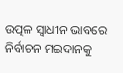ଉତ୍ପଳ ସ୍ୱାଧୀନ ଭାବରେ ନିର୍ବାଚନ ମଇଦାନକୁ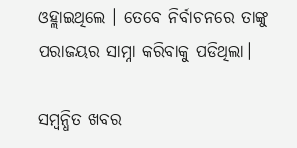ଓହ୍ଲାଇଥିଲେ । ତେବେ ନିର୍ବାଚନରେ ତାଙ୍କୁ ପରାଜୟର ସାମ୍ନା କରିବାକୁ ପଡିଥିଲା।

ସମ୍ବନ୍ଧିତ ଖବର